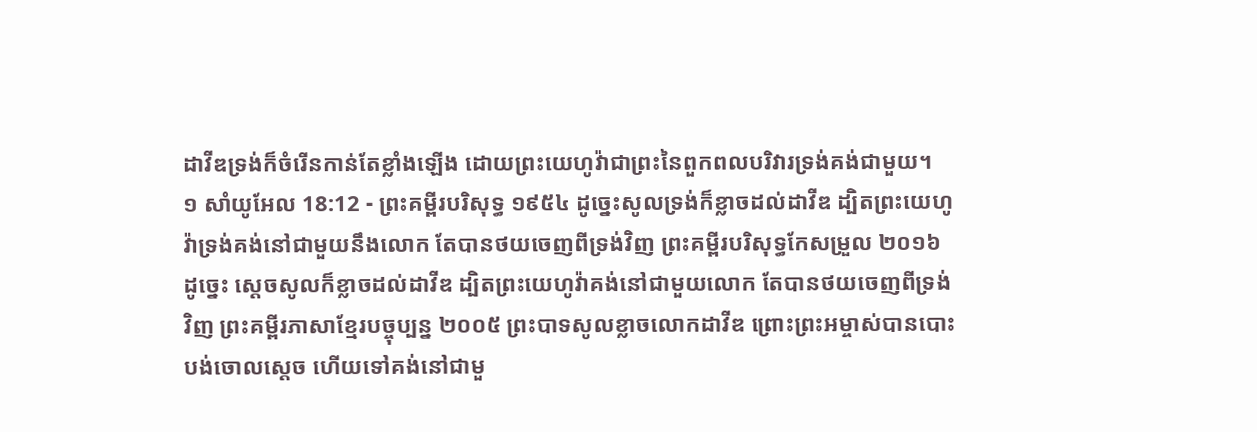ដាវីឌទ្រង់ក៏ចំរើនកាន់តែខ្លាំងឡើង ដោយព្រះយេហូវ៉ាជាព្រះនៃពួកពលបរិវារទ្រង់គង់ជាមួយ។
១ សាំយូអែល 18:12 - ព្រះគម្ពីរបរិសុទ្ធ ១៩៥៤ ដូច្នេះសូលទ្រង់ក៏ខ្លាចដល់ដាវីឌ ដ្បិតព្រះយេហូវ៉ាទ្រង់គង់នៅជាមួយនឹងលោក តែបានថយចេញពីទ្រង់វិញ ព្រះគម្ពីរបរិសុទ្ធកែសម្រួល ២០១៦ ដូច្នេះ ស្ដេចសូលក៏ខ្លាចដល់ដាវីឌ ដ្បិតព្រះយេហូវ៉ាគង់នៅជាមួយលោក តែបានថយចេញពីទ្រង់វិញ ព្រះគម្ពីរភាសាខ្មែរបច្ចុប្បន្ន ២០០៥ ព្រះបាទសូលខ្លាចលោកដាវីឌ ព្រោះព្រះអម្ចាស់បានបោះបង់ចោលស្ដេច ហើយទៅគង់នៅជាមួ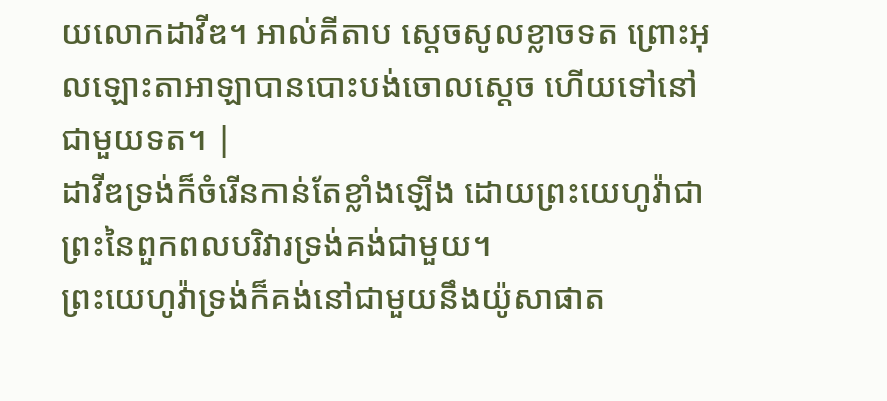យលោកដាវីឌ។ អាល់គីតាប ស្តេចសូលខ្លាចទត ព្រោះអុលឡោះតាអាឡាបានបោះបង់ចោលស្តេច ហើយទៅនៅជាមួយទត។ |
ដាវីឌទ្រង់ក៏ចំរើនកាន់តែខ្លាំងឡើង ដោយព្រះយេហូវ៉ាជាព្រះនៃពួកពលបរិវារទ្រង់គង់ជាមួយ។
ព្រះយេហូវ៉ាទ្រង់ក៏គង់នៅជាមួយនឹងយ៉ូសាផាត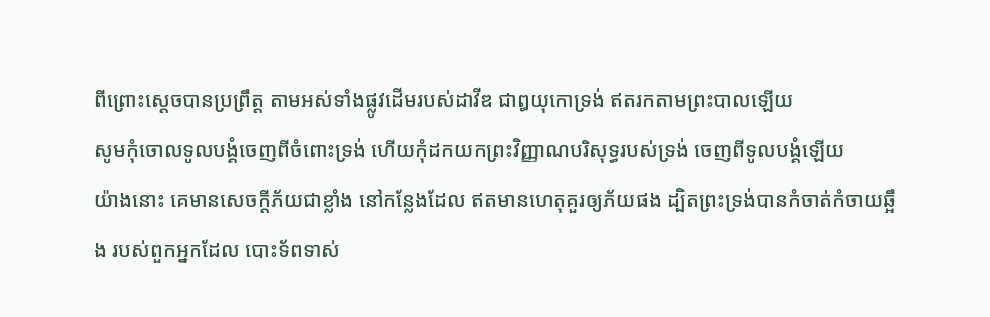ពីព្រោះស្តេចបានប្រព្រឹត្ត តាមអស់ទាំងផ្លូវដើមរបស់ដាវីឌ ជាឰយុកោទ្រង់ ឥតរកតាមព្រះបាលឡើយ
សូមកុំចោលទូលបង្គំចេញពីចំពោះទ្រង់ ហើយកុំដកយកព្រះវិញ្ញាណបរិសុទ្ធរបស់ទ្រង់ ចេញពីទូលបង្គំឡើយ
យ៉ាងនោះ គេមានសេចក្ដីភ័យជាខ្លាំង នៅកន្លែងដែល ឥតមានហេតុគួរឲ្យភ័យផង ដ្បិតព្រះទ្រង់បានកំចាត់កំចាយឆ្អឹង របស់ពួកអ្នកដែល បោះទ័ពទាស់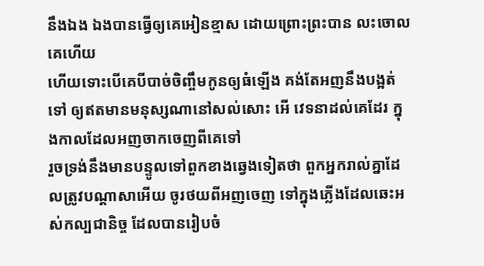នឹងឯង ឯងបានធ្វើឲ្យគេអៀនខ្មាស ដោយព្រោះព្រះបាន លះចោលគេហើយ
ហើយទោះបើគេបីបាច់ចិញ្ចឹមកូនឲ្យធំឡើង គង់តែអញនឹងបង្អត់ទៅ ឲ្យឥតមានមនុស្សណានៅសល់សោះ អើ វេទនាដល់គេដែរ ក្នុងកាលដែលអញចាកចេញពីគេទៅ
រួចទ្រង់នឹងមានបន្ទូលទៅពួកខាងឆ្វេងទៀតថា ពួកអ្នករាល់គ្នាដែលត្រូវបណ្តាសាអើយ ចូរថយពីអញចេញ ទៅក្នុងភ្លើងដែលឆេះអស់កល្បជានិច្ច ដែលបានរៀបចំ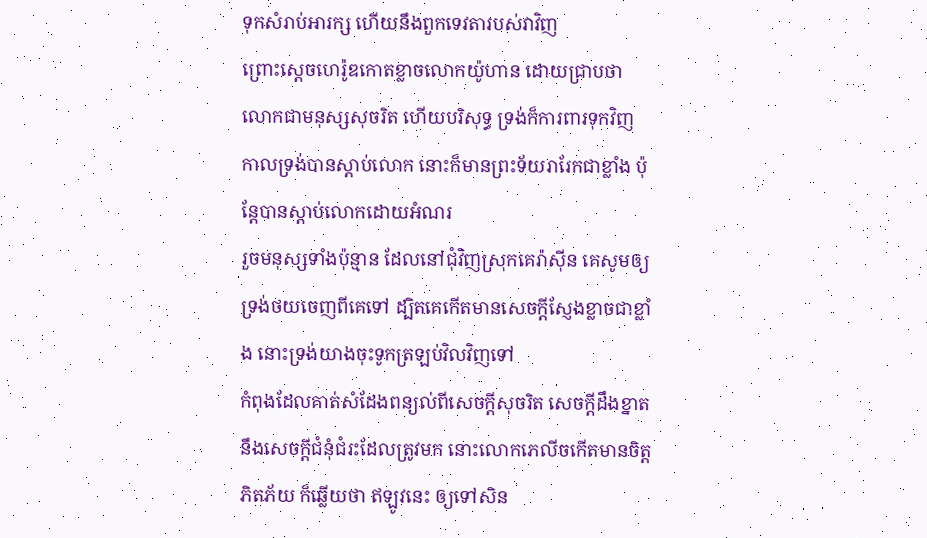ទុកសំរាប់អារក្ស ហើយនឹងពួកទេវតារបស់វាវិញ
ព្រោះស្តេចហេរ៉ូឌកោតខ្លាចលោកយ៉ូហាន ដោយជ្រាបថា លោកជាមនុស្សសុចរិត ហើយបរិសុទ្ធ ទ្រង់ក៏ការពារទុកវិញ កាលទ្រង់បានស្តាប់លោក នោះក៏មានព្រះទ័យរារែកជាខ្លាំង ប៉ុន្តែបានស្តាប់លោកដោយអំណរ
រួចមនុស្សទាំងប៉ុន្មាន ដែលនៅជុំវិញស្រុកគេរ៉ាស៊ីន គេសូមឲ្យទ្រង់ថយចេញពីគេទៅ ដ្បិតគេកើតមានសេចក្ដីស្ញែងខ្លាចជាខ្លាំង នោះទ្រង់យាងចុះទូកត្រឡប់វិលវិញទៅ
កំពុងដែលគាត់សំដែងពន្យល់ពីសេចក្ដីសុចរិត សេចក្ដីដឹងខ្នាត នឹងសេចក្ដីជំនុំជំរះដែលត្រូវមក នោះលោកភេលីចកើតមានចិត្តភិតភ័យ ក៏ឆ្លើយថា ឥឡូវនេះ ឲ្យទៅសិន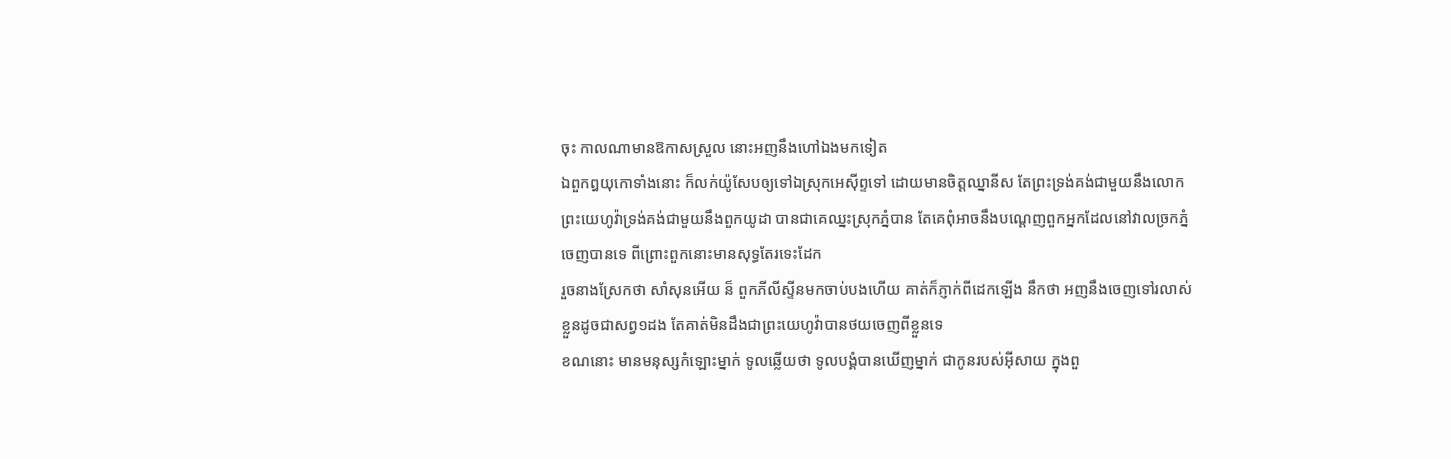ចុះ កាលណាមានឱកាសស្រួល នោះអញនឹងហៅឯងមកទៀត
ឯពួកឰយុកោទាំងនោះ ក៏លក់យ៉ូសែបឲ្យទៅឯស្រុកអេស៊ីព្ទទៅ ដោយមានចិត្តឈ្នានីស តែព្រះទ្រង់គង់ជាមួយនឹងលោក
ព្រះយេហូវ៉ាទ្រង់គង់ជាមួយនឹងពួកយូដា បានជាគេឈ្នះស្រុកភ្នំបាន តែគេពុំអាចនឹងបណ្តេញពួកអ្នកដែលនៅវាលច្រកភ្នំចេញបានទេ ពីព្រោះពួកនោះមានសុទ្ធតែរទេះដែក
រួចនាងស្រែកថា សាំសុនអើយ ន៏ ពួកភីលីស្ទីនមកចាប់បងហើយ គាត់ក៏ភ្ញាក់ពីដេកឡើង នឹកថា អញនឹងចេញទៅរលាស់ខ្លួនដូចជាសព្វ១ដង តែគាត់មិនដឹងជាព្រះយេហូវ៉ាបានថយចេញពីខ្លួនទេ
ខណនោះ មានមនុស្សកំឡោះម្នាក់ ទូលឆ្លើយថា ទូលបង្គំបានឃើញម្នាក់ ជាកូនរបស់អ៊ីសាយ ក្នុងពួ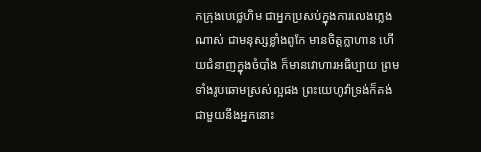កក្រុងបេថ្លេហិម ជាអ្នកប្រសប់ក្នុងការលេងភ្លេងណាស់ ជាមនុស្សខ្លាំងពូកែ មានចិត្តក្លាហាន ហើយជំនាញក្នុងចំបាំង ក៏មានវោហារអធិប្បាយ ព្រមទាំងរូបឆោមស្រស់ល្អផង ព្រះយេហូវ៉ាទ្រង់ក៏គង់ជាមួយនឹងអ្នកនោះ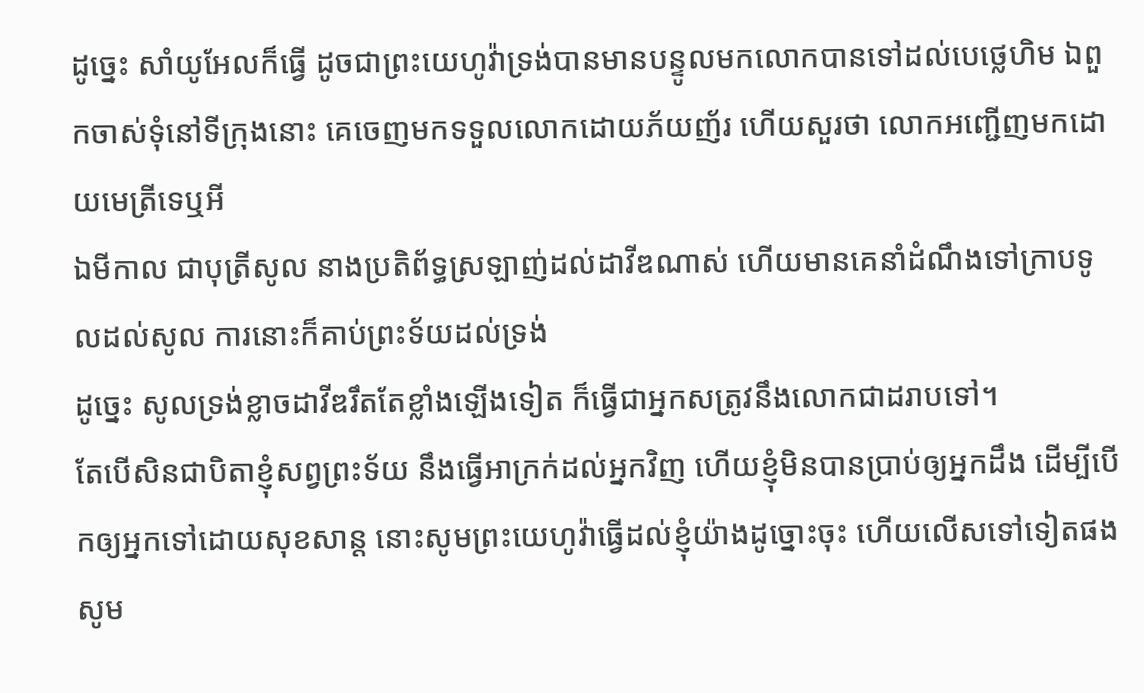ដូច្នេះ សាំយូអែលក៏ធ្វើ ដូចជាព្រះយេហូវ៉ាទ្រង់បានមានបន្ទូលមកលោកបានទៅដល់បេថ្លេហិម ឯពួកចាស់ទុំនៅទីក្រុងនោះ គេចេញមកទទួលលោកដោយភ័យញ័រ ហើយសួរថា លោកអញ្ជើញមកដោយមេត្រីទេឬអី
ឯមីកាល ជាបុត្រីសូល នាងប្រតិព័ទ្ធស្រឡាញ់ដល់ដាវីឌណាស់ ហើយមានគេនាំដំណឹងទៅក្រាបទូលដល់សូល ការនោះក៏គាប់ព្រះទ័យដល់ទ្រង់
ដូច្នេះ សូលទ្រង់ខ្លាចដាវីឌរឹតតែខ្លាំងឡើងទៀត ក៏ធ្វើជាអ្នកសត្រូវនឹងលោកជាដរាបទៅ។
តែបើសិនជាបិតាខ្ញុំសព្វព្រះទ័យ នឹងធ្វើអាក្រក់ដល់អ្នកវិញ ហើយខ្ញុំមិនបានប្រាប់ឲ្យអ្នកដឹង ដើម្បីបើកឲ្យអ្នកទៅដោយសុខសាន្ត នោះសូមព្រះយេហូវ៉ាធ្វើដល់ខ្ញុំយ៉ាងដូច្នោះចុះ ហើយលើសទៅទៀតផង សូម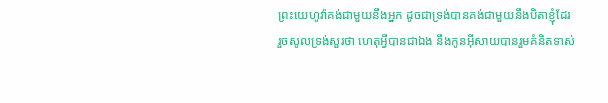ព្រះយេហូវ៉ាគង់ជាមួយនឹងអ្នក ដូចជាទ្រង់បានគង់ជាមួយនឹងបិតាខ្ញុំដែរ
រួចសូលទ្រង់សួរថា ហេតុអ្វីបានជាឯង នឹងកូនអ៊ីសាយបានរួមគំនិតទាស់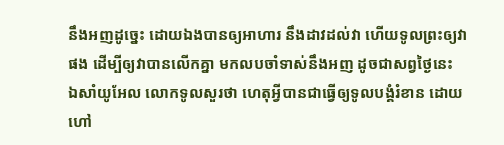នឹងអញដូច្នេះ ដោយឯងបានឲ្យអាហារ នឹងដាវដល់វា ហើយទូលព្រះឲ្យវាផង ដើម្បីឲ្យវាបានលើកគ្នា មកលបចាំទាស់នឹងអញ ដូចជាសព្វថ្ងៃនេះ
ឯសាំយូអែល លោកទូលសួរថា ហេតុអ្វីបានជាធ្វើឲ្យទូលបង្គំរំខាន ដោយហៅ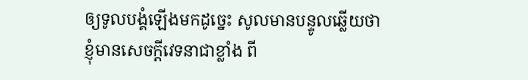ឲ្យទូលបង្គំឡើងមកដូច្នេះ សូលមានបន្ទូលឆ្លើយថា ខ្ញុំមានសេចក្ដីវេទនាជាខ្លាំង ពី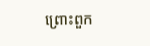ព្រោះពួក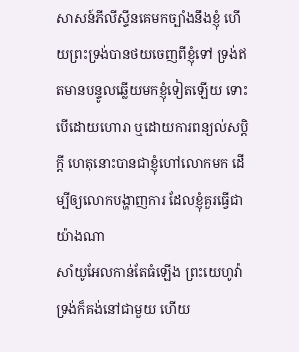សាសន៍ភីលីស្ទីនគេមកច្បាំងនឹងខ្ញុំ ហើយព្រះទ្រង់បានថយចេញពីខ្ញុំទៅ ទ្រង់ឥតមានបន្ទូលឆ្លើយមកខ្ញុំទៀតឡើយ ទោះបើដោយហោរា ឬដោយការពន្យល់សប្តិក្តី ហេតុនោះបានជាខ្ញុំហៅលោកមក ដើម្បីឲ្យលោកបង្ហាញការ ដែលខ្ញុំគួរធ្វើជាយ៉ាងណា
សាំយូអែលកាន់តែធំឡើង ព្រះយេហូវ៉ាទ្រង់ក៏គង់នៅជាមួយ ហើយ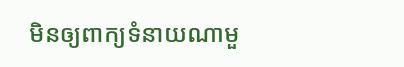មិនឲ្យពាក្យទំនាយណាមួ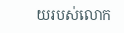យរបស់លោក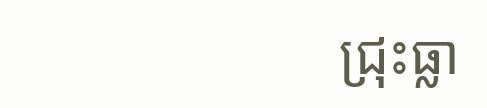ជ្រុះធ្លា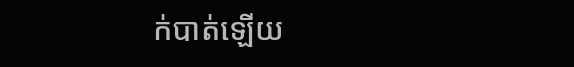ក់បាត់ឡើយ